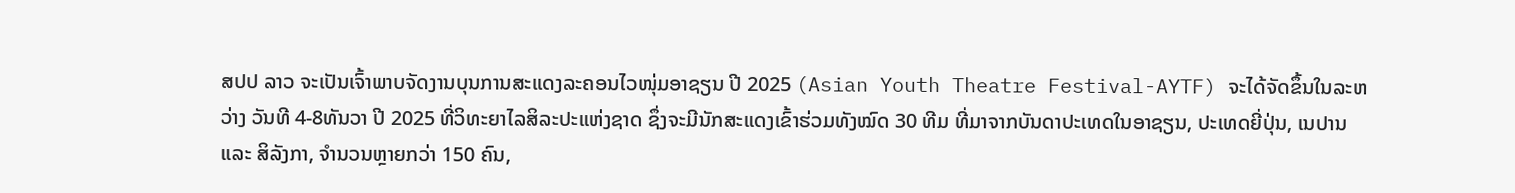ສປປ ລາວ ຈະເປັນເຈົ້າພາບຈັດງານບຸນການສະແດງລະຄອນໄວໜຸ່ມອາຊຽນ ປີ 2025 (Asian Youth Theatre Festival-AYTF) ຈະໄດ້ຈັດຂຶ້ນໃນລະຫວ່າງ ວັນທີ 4-8ທັນວາ ປີ 2025 ທີ່ວິທະຍາໄລສິລະປະແຫ່ງຊາດ ຊຶ່ງຈະມີນັກສະແດງເຂົ້າຮ່ວມທັງໝົດ 30 ທີມ ທີ່ມາຈາກບັນດາປະເທດໃນອາຊຽນ, ປະເທດຍີ່ປຸ່ນ, ເນປານ ແລະ ສິລັງກາ, ຈໍານວນຫຼາຍກວ່າ 150 ຄົນ,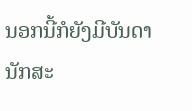ນອກນີ້ກໍຍັງມີບັນດານັກສະ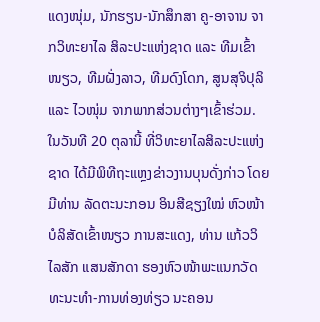ແດງໜຸ່ມ, ນັກຮຽນ-ນັກສຶກສາ ຄູ-ອາຈານ ຈາກວິທະຍາໄລ ສິລະປະແຫ່ງຊາດ ແລະ ທີມເຂົ້າໜຽວ, ທີມຝັ່ງລາວ, ທີມດົງໂດກ, ສູນສຸຈິປຸລິ ແລະ ໄວໜຸ່ມ ຈາກພາກສ່ວນຕ່າງໆເຂົ້າຮ່ວມ.
ໃນວັນທີ 20 ຕຸລານີ້ ທີ່ວິທະຍາໄລສິລະປະແຫ່ງຊາດ ໄດ້ມີພິທີຖະແຫຼງຂ່າວງານບຸນດັ່ງກ່າວ ໂດຍມີທ່ານ ລັດຕະນະກອນ ອິນສີຊຽງໃໝ່ ຫົວໜ້າບໍລິສັດເຂົ້າໜຽວ ການສະແດງ, ທ່ານ ແກ້ວວິໄລສັກ ແສນສັກດາ ຮອງຫົວໜ້າພະແນກວັດທະນະທຳ-ການທ່ອງທ່ຽວ ນະຄອນ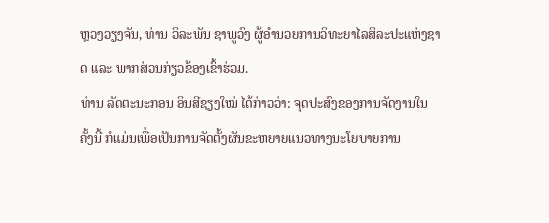ຫຼວງວຽງຈັນ, ທ່ານ ວິລະພັນ ຊາພູວົງ ຜູ້ອຳນວຍການວິທະຍາໄລສິລະປະແຫ່ງຊາດ ແລະ ພາກສ່ວນກ່ຽວຂ້ອງເຂົ້າຮ່ວມ.
ທ່ານ ລັດຕະນະກອນ ອິນສີຊຽງໃໝ່ ໄດ້ກ່າວວ່າ: ຈຸດປະສົງຂອງການຈັດງານໃນຄັ້ງນີ້ ກໍແມ່ນເພື່ອເປັນການຈັດຕັ້ງຜັນຂະຫຍາຍແນວທາງນະໂຍບາຍການ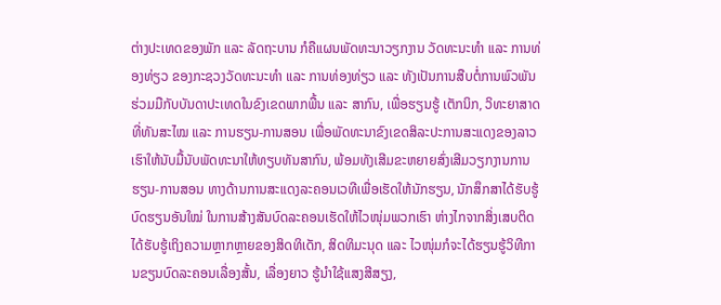ຕ່າງປະເທດຂອງພັກ ແລະ ລັດຖະບານ ກໍຄືແຜນພັດທະນາວຽກງານ ວັດທະນະທໍາ ແລະ ການທ່ອງທ່ຽວ ຂອງກະຊວງວັດທະນະທໍາ ແລະ ການທ່ອງທ່ຽວ ແລະ ທັງເປັນການສືບຕໍ່ການພົວພັນຮ່ວມມືກັບບັນດາປະເທດໃນຂົງເຂດພາກພື້ນ ແລະ ສາກົນ, ເພື່ອຮຽນຮູ້ ເຕັກນິກ, ວິທະຍາສາດທີ່ທັນສະໄໝ ແລະ ການຮຽນ-ການສອນ ເພື່ອພັດທະນາຂົງເຂດສິລະປະການສະແດງຂອງລາວເຮົາໃຫ້ນັບມື້ນັບພັດທະນາໃຫ້ທຽບທັນສາກົນ, ພ້ອມທັງເສີມຂະຫຍາຍສົ່ງເສີມວຽກງານການຮຽນ-ການສອນ ທາງດ້ານການສະແດງລະຄອນເວທີເພື່ອເຮັດໃຫ້ນັກຮຽນ, ນັກສຶກສາໄດ້ຮັບຮູ້ບົດຮຽນອັນໃໝ່ ໃນການສ້າງສັນບົດລະຄອນເຮັດໃຫ້ໄວໜຸ່ມພວກເຮົາ ຫ່າງໄກຈາກສິ່ງເສບຕິດ ໄດ້ຮັບຮູ້ເຖິງຄວາມຫຼາກຫຼາຍຂອງສິດທິເດັກ, ສິດທິມະນຸດ ແລະ ໄວໜຸ່ມກໍຈະໄດ້ຮຽນຮູ້ວິທີການຂຽນບົດລະຄອນເລື່ອງສັ້ນ, ເລື່ອງຍາວ ຮູ້ນໍາໃຊ້ແສງສີສຽງ,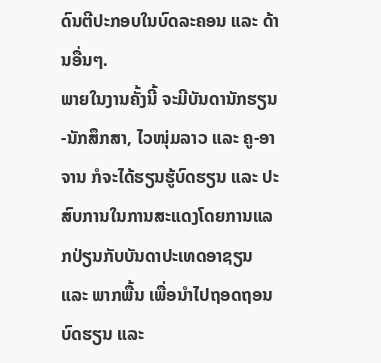ດົນຕີປະກອບໃນບົດລະຄອນ ແລະ ດ້ານອື່ນໆ.
ພາຍໃນງານຄັ້ງນີ້ ຈະມີບັນດານັກຮຽນ-ນັກສຶກສາ, ໄວໜຸ່ມລາວ ແລະ ຄູ-ອາຈານ ກໍຈະໄດ້ຮຽນຮູ້ບົດຮຽນ ແລະ ປະສົບການໃນການສະແດງໂດຍການແລກປ່ຽນກັບບັນດາປະເທດອາຊຽນ ແລະ ພາກພື້ນ ເພື່ອນໍາໄປຖອດຖອນບົດຮຽນ ແລະ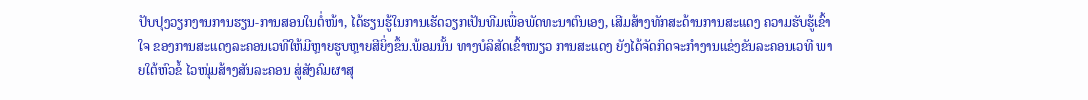ປັບປຸງວຽກງານການຮຽນ-ການສອນໃນຕໍ່ໜ້າ, ໄດ້ຮຽນຮູ້ໃນການເຮັດວຽກເປັນທີມເພື່ອພັດທະນາຕົນເອງ, ເສີມສ້າງທັກສະດ້ານການສະແດງ ຄວາມຮັບຮູ້ເຂົ້າໃຈ ຂອງການສະແດງລະຄອນເວທີໃຫ້ມີຫຼາຍຮູບຫຼາຍສີຍິ່ງຂຶ້ນ.ພ້ອມນັ້ນ ທາງບໍລິສັດເຂົ້າໜຽວ ການສະແດງ ຍັງໄດ້ຈັດກິດຈະກຳງານແຂ່ງຂັນລະຄອນເວທີ ພາຍໃຕ້ຫົວຂໍ້ ໄວໜຸ່ມສ້າງສັນລະຄອນ ສູ່ສັງຄົມຜາສຸ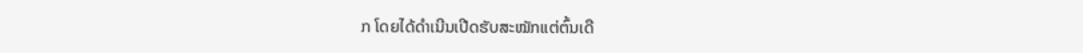ກ ໂດຍໄດ້ດໍາເນີນເປີດຮັບສະໝັກແຕ່ຕົ້ນເດື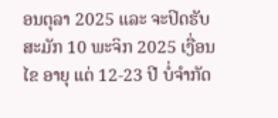ອນຕຸລາ 2025 ແລະ ຈະປິດຮັບສະມັກ 10 ພະຈິກ 2025 ເງື່ອນໄຂ ອາຍຸ ແຕ່ 12-23 ປີ ບໍ່ຈຳກັດ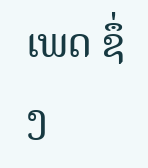ເພດ ຊຶ່ງ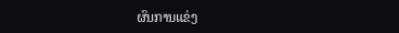ຜົນການແຂ່ງ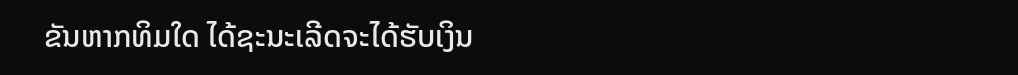ຂັນຫາກທິມໃດ ໄດ້ຊະນະເລີດຈະໄດ້ຮັບເງິນ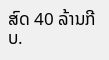ສົດ 40 ລ້ານກີບ.